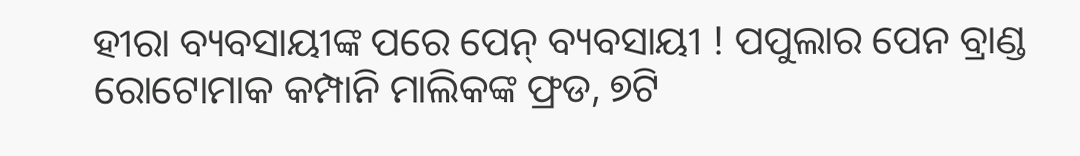ହୀରା ବ୍ୟବସାୟୀଙ୍କ ପରେ ପେନ୍ ବ୍ୟବସାୟୀ ! ପପୁଲାର ପେନ ବ୍ରାଣ୍ଡ ରୋଟୋମାକ କମ୍ପାନି ମାଲିକଙ୍କ ଫ୍ରଡ, ୭ଟି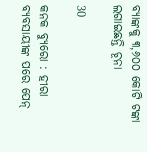ବ୍ୟାଙ୍କକୁ ୩,୬୦୦ କୋଟି ଟଙ୍କା ଲଗାଇଛନ୍ତି ଚୂନା

30

କନକ ବ୍ୟୁରୋ : ହୀରା ବ୍ୟବସାୟୀଙ୍କ ପରେ ପେନ୍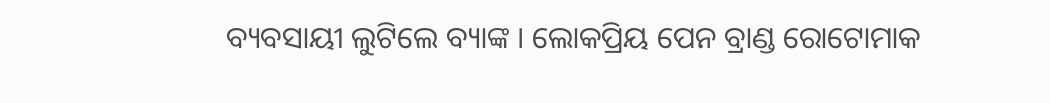ବ୍ୟବସାୟୀ ଲୁଟିଲେ ବ୍ୟାଙ୍କ । ଲୋକପ୍ରିୟ ପେନ ବ୍ରାଣ୍ଡ ରୋଟୋମାକ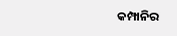କମ୍ପାନିର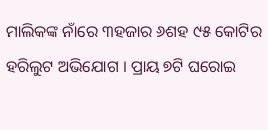ମାଲିକଙ୍କ ନାଁରେ ୩ହଜାର ୬ଶହ ୯୫ କୋଟିର ହରିଲୁଟ ଅଭିଯୋଗ । ପ୍ରାୟ ୭ଟି ଘରୋଇ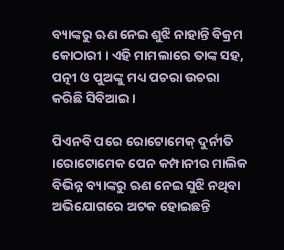ବ୍ୟାଙ୍କରୁ ଋଣ ନେଇ ଶୁଝି ନାହାନ୍ତି ବିକ୍ରମ କୋଠାରୀ । ଏହି ମାମଲାରେ ତାଙ୍କ ସହ, ପତ୍ନୀ ଓ ପୁଅଙ୍କୁ ମଧ୍ୟ ପଚରା ଉଚରା କରିଛି ସିବିଆଇ ।

ପିଏନବି ପରେ ରୋଟୋମେକ୍ ଦୁର୍ନୀତି ।ରୋଟୋମେକ ପେନ କମ୍ପାନୀର ମାଲିକ ବିଭିନ୍ନ ବ୍ୟାଙ୍କରୁ ଋଣ ନେଇ ସୁଝି ନଥିବା ଅଭିଯୋଗରେ ଅଟକ ହୋଇଛନ୍ତି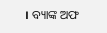। ବ୍ୟାଙ୍କ ଅଫ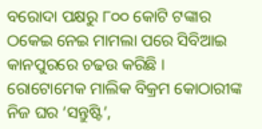ବରୋଦା ପକ୍ଷରୁ ୮୦୦ କୋଟି ଟଙ୍କାର ଠକେଇ ନେଇ ମାମଲା ପରେ ସିବିଆଇ କାନପୁରରେ ଚଢଉ କରିଛି । ରୋଟୋମେକ ମାଲିକ ବିକ୍ରମ କୋଠାରୀଙ୍କ ନିଜ ଘର ‘ସନ୍ତୁଷ୍ଟି’,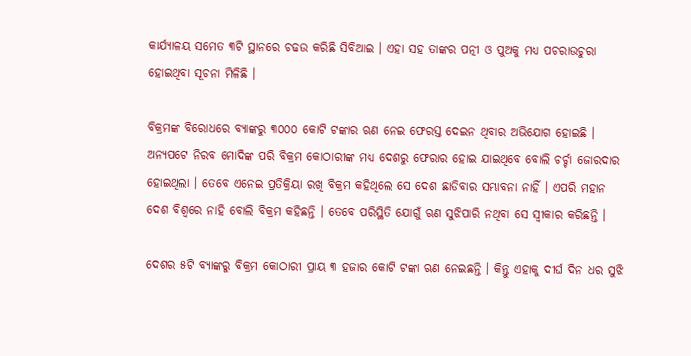କାର୍ଯ୍ୟାଳୟ ସମେତ ୩ଟି ସ୍ଥାନରେ ଚଢଉ କରିଛି ସିବିଆଇ । ଏହା ସହ ତାଙ୍କର ପତ୍ନୀ ଓ ପୁଅକୁ ମଧ୍ୟ ପଚରାଉଚୁରା ହୋଇଥିବା ସୂଚନା ମିଳିଛି ।

ବିକ୍ରମଙ୍କ ବିରୋଧରେ ବ୍ୟାଙ୍କରୁ ୩୦୦୦ କୋଟି ଟଙ୍କାର ଋଣ ନେଇ ଫେରସ୍ତ ଦେଇନ ଥିବାର ଅଭିଯୋଗ ହୋଇଛି । ଅନ୍ୟପଟେ ନିରବ ମୋଦିଙ୍କ ପରି ବିକ୍ରମ କୋଠାରୀଙ୍କ ମଧ୍ୟ ଦେଶରୁ ଫେରାର ହୋଇ ଯାଇଥିବେ ବୋଲି ଚର୍ଚ୍ଚା ଜୋରଦାର ହୋଇଥିଲା । ତେବେ ଏନେଇ ପ୍ରତିକ୍ରିୟା ରଖି ବିକ୍ରମ କହିଥିଲେ ସେ ଦେଶ ଛାଡିବାର ସମ୍ଭାବନା ନାହିଁ । ଏପରି ମହାନ ଦେଶ ବିଶ୍ୱରେ ନାହି ବୋଲି ବିକ୍ରମ କହିଛନ୍ତି । ତେବେ ପରିସ୍ଥିତି ଯୋଗୁଁ ଋଣ ସୁଝିପାରି ନଥିବା ସେ ସ୍ୱୀକାର କରିଛନ୍ତି ।

ଦେଶର ୫ଟି ବ୍ୟାଙ୍କରୁ ବିକ୍ରମ କୋଠାରୀ ପ୍ରାୟ ୩ ହଜାର କୋଟି ଟଙ୍କା ଋଣ ନେଇଛନ୍ତି । କିନ୍ତୁ ଏହାକୁ ଦୀର୍ଘ ଦିନ ଧର ସୁଝି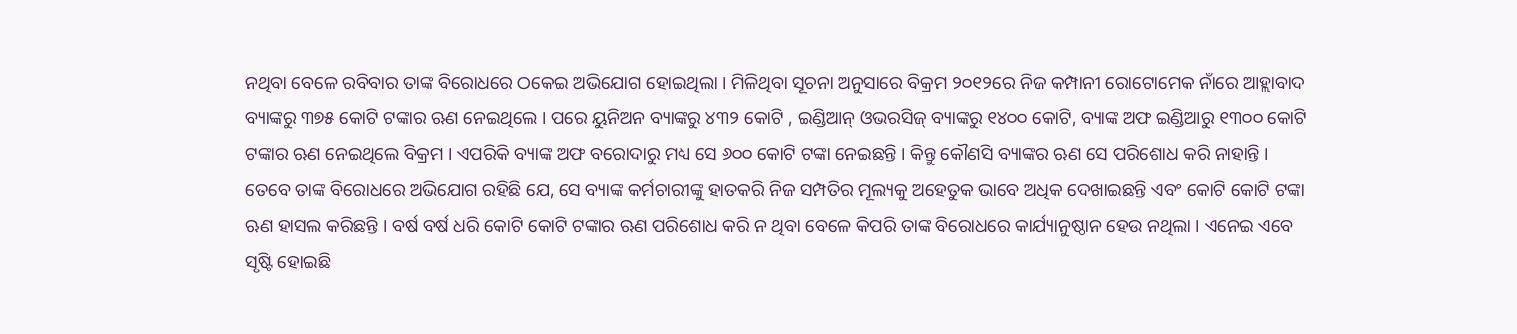ନଥିବା ବେଳେ ରବିବାର ତାଙ୍କ ବିରୋଧରେ ଠକେଇ ଅଭିଯୋଗ ହୋଇଥିଲା । ମିଳିଥିବା ସୂଚନା ଅନୁସାରେ ବିକ୍ରମ ୨୦୧୨ରେ ନିଜ କମ୍ପାନୀ ରୋଟୋମେକ ନାଁରେ ଆହ୍ଲାବାଦ ବ୍ୟାଙ୍କରୁ ୩୭୫ କୋଟି ଟଙ୍କାର ଋଣ ନେଇଥିଲେ । ପରେ ୟୁନିଅନ ବ୍ୟାଙ୍କରୁ ୪୩୨ କୋଟି , ଇଣ୍ଡିଆନ୍ ଓଭରସିଜ୍ ବ୍ୟାଙ୍କରୁ ୧୪୦୦ କୋଟି, ବ୍ୟାଙ୍କ ଅଫ ଇଣ୍ଡିଆରୁ ୧୩୦୦ କୋଟି ଟଙ୍କାର ଋଣ ନେଇଥିଲେ ବିକ୍ରମ । ଏପରିକି ବ୍ୟାଙ୍କ ଅଫ ବରୋଦାରୁ ମଧ୍ୟ ସେ ୬୦୦ କୋଟି ଟଙ୍କା ନେଇଛନ୍ତି । କିନ୍ତୁ କୌଣସି ବ୍ୟାଙ୍କର ଋଣ ସେ ପରିଶୋଧ କରି ନାହାନ୍ତି । ତେବେ ତାଙ୍କ ବିରୋଧରେ ଅଭିଯୋଗ ରହିଛି ଯେ, ସେ ବ୍ୟାଙ୍କ କର୍ମଚାରୀଙ୍କୁ ହାତକରି ନିଜ ସମ୍ପତିର ମୂଲ୍ୟକୁ ଅହେତୁକ ଭାବେ ଅଧିକ ଦେଖାଇଛନ୍ତି ଏବଂ କୋଟି କୋଟି ଟଙ୍କା ଋଣ ହାସଲ କରିଛନ୍ତି । ବର୍ଷ ବର୍ଷ ଧରି କୋଟି କୋଟି ଟଙ୍କାର ଋଣ ପରିଶୋଧ କରି ନ ଥିବା ବେଳେ କିପରି ତାଙ୍କ ବିରୋଧରେ କାର୍ଯ୍ୟାନୁଷ୍ଠାନ ହେଉ ନଥିଲା । ଏନେଇ ଏବେ ସୃଷ୍ଟି ହୋଇଛି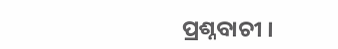ପ୍ରଶ୍ନବାଚୀ ।